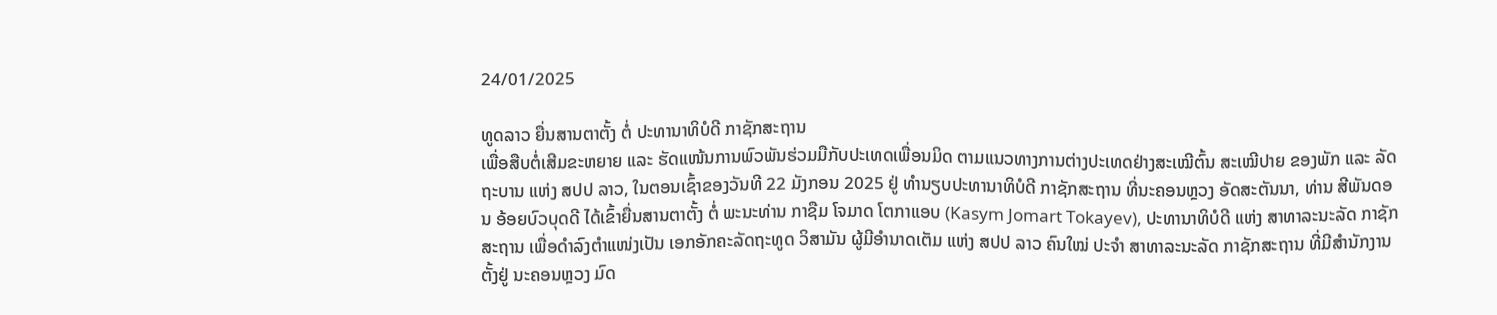24/01/2025

ທູດລາວ ຍື່ນສານຕາຕັ້ງ ຕໍ່ ປະທານາທິບໍດີ ກາຊັກສະຖານ
ເພື່ອສືບຕໍ່ເສີມຂະຫຍາຍ ແລະ ຮັດແໜ້ນການພົວພັນຮ່ວມມືກັບປະເທດເພື່ອນມິດ ຕາມແນວທາງການຕ່າງປະເທດຢ່າງສະເໝີຕົ້ນ ສະເໝີປາຍ ຂອງພັກ ແລະ ລັດຖະບານ ແຫ່ງ ສປປ ລາວ, ໃນຕອນເຊົ້າຂອງວັນທີ 22 ມັງກອນ 2025 ຢູ່ ທໍານຽບປະທານາທິບໍດີ ກາຊັກສະຖານ ທີ່ນະຄອນຫຼວງ ອັດສະຕັນນາ, ທ່ານ ສີພັນດອນ ອ້ອຍບົວບຸດດີ ໄດ້ເຂົ້າຍື່ນສານຕາຕັ້ງ ຕໍ່ ພະນະທ່ານ ກາຊືມ ໂຈມາດ ໂຕກາແອບ (Kasym Jomart Tokayev), ປະທານາທິບໍດີ ແຫ່ງ ສາທາລະນະລັດ ກາຊັກສະຖານ ເພື່ອດໍາລົງຕໍາແໜ່ງເປັນ ເອກອັກຄະລັດຖະທູດ ວິສາມັນ ຜູ້ມີອໍານາດເຕັມ ແຫ່ງ ສປປ ລາວ ຄົນໃໝ່ ປະຈໍາ ສາທາລະນະລັດ ກາຊັກສະຖານ ທີ່ມີສໍານັກງານຕັ້ງຢູ່ ນະຄອນຫຼວງ ມົດ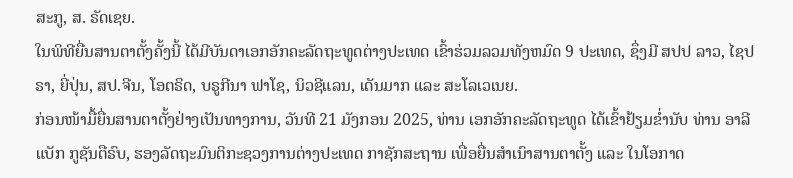ສະກູ, ສ. ຣັດເຊຍ.
ໃນພິທີຍື່ນສານຕາຕັ້ງຄັ້ງນີ້ ໄດ້ມີບັນດາເອກອັກຄະລັດຖະທູດຕ່າງປະເທດ ເຂົ້າຮ່ວມລວມທັງຫມົດ 9 ປະເທດ, ຊຶ່ງມີ ສປປ ລາວ, ໄຊປຣາ, ຍີ່ປຸ່ນ, ສປ.ຈີນ, ໂອຕຣິດ, ບຣູກີນາ ຟາໂຊ, ນິວຊີແລນ, ເດັນມາກ ແລະ ສະໂລເວເນຍ.
ກ່ອນໜ້າມື້ຍື່ນສານຕາຕັ້ງຢ່າງເປັນທາງການ, ວັນທີ 21 ມັງກອນ 2025, ທ່ານ ເອກອັກຄະລັດຖະທູດ ໄດ້ເຂົ້າຢ້ຽມຂໍ່ານັບ ທ່ານ ອາລີແບັກ ກູຊັນຕືຣົບ, ຮອງລັດຖະມົນຕິກະຊວງການຕ່າງປະເທດ ກາຊັກສະຖານ ເພື່ອຍື່ນສຳເນົາສານຕາຕັ້ງ ແລະ ໃນໂອກາດ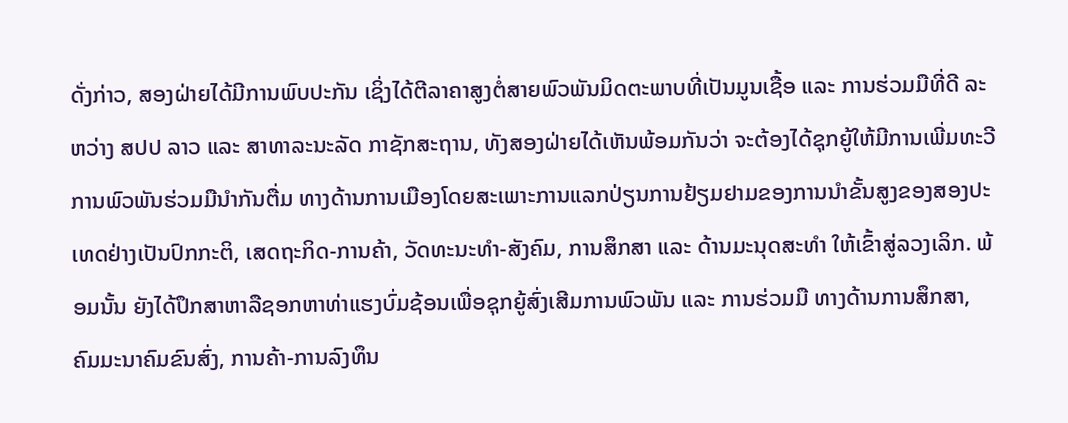ດັ່ງກ່າວ, ສອງຝ່າຍໄດ້ມີການພົບປະກັນ ເຊິ່ງໄດ້ຕີລາຄາສູງຕໍ່ສາຍພົວພັນມິດຕະພາບທີ່ເປັນມູນເຊື້ອ ແລະ ການຮ່ວມມືທີ່ດີ ລະຫວ່າງ ສປປ ລາວ ແລະ ສາທາລະນະລັດ ກາຊັກສະຖານ, ທັງສອງຝ່າຍໄດ້ເຫັນພ້ອມກັນວ່າ ຈະຕ້ອງໄດ້ຊຸກຍູ້ໃຫ້ມີການເພີ່ມທະວີການພົວພັນຮ່ວມມືນໍາກັນຕື່ມ ທາງດ້ານການເມືອງໂດຍສະເພາະການແລກປ່ຽນການຢ້ຽມຢາມຂອງການນໍາຂັ້ນສູງຂອງສອງປະເທດຢ່າງເປັນປົກກະຕິ, ເສດຖະກິດ-ການຄ້າ, ວັດທະນະທໍາ-ສັງຄົມ, ການສຶກສາ ແລະ ດ້ານມະນຸດສະທຳ ໃຫ້ເຂົ້າສູ່ລວງເລິກ. ພ້ອມນັ້ນ ຍັງໄດ້ປຶກສາຫາລືຊອກຫາທ່າແຮງບົ່ມຊ້ອນເພື່ອຊຸກຍູ້ສົ່ງເສີມການພົວພັນ ແລະ ການຮ່ວມມື ທາງດ້ານການສຶກສາ, ຄົມມະນາຄົມຂົນສົ່ງ, ການຄ້າ-ການລົງທຶນ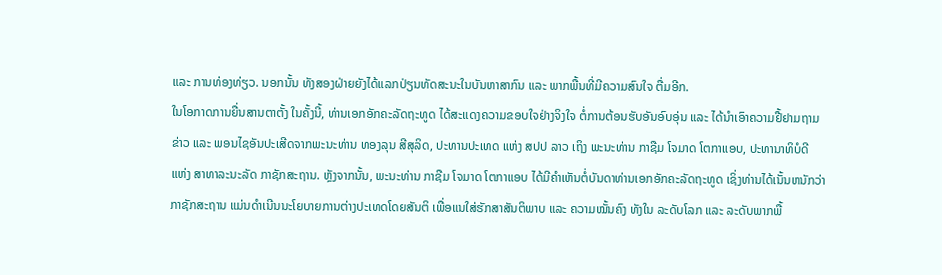ແລະ ການທ່ອງທ່ຽວ. ນອກນັ້ນ ທັງສອງຝ່າຍຍັງໄດ້ແລກປ່ຽນທັດສະນະໃນບັນຫາສາກົນ ແລະ ພາກພື້ນທີ່ມີຄວາມສົນໃຈ ຕື່ມອີກ.
ໃນໂອກາດການຍື່ນສານຕາຕັ້ງ ໃນຄັ້ງນີ້, ທ່ານເອກອັກຄະລັດຖະທູດ ໄດ້ສະແດງຄວາມຂອບໃຈຢ່າງຈິງໃຈ ຕໍ່ການຕ້ອນຮັບອັນອົບອຸ່ນ ແລະ ໄດ້ນຳເອົາຄວາມຢື້ຢາມຖາມຂ່າວ ແລະ ພອນໄຊອັນປະເສີດຈາກພະນະທ່ານ ທອງລຸນ ສີສຸລິດ, ປະທານປະເທດ ແຫ່ງ ສປປ ລາວ ເຖິງ ພະນະທ່ານ ກາຊືມ ໂຈມາດ ໂຕກາແອບ, ປະທານາທິບໍດີ ແຫ່ງ ສາທາລະນະລັດ ກາຊັກສະຖານ. ຫຼັງຈາກນັ້ນ, ພະນະທ່ານ ກາຊືມ ໂຈມາດ ໂຕກາແອບ ໄດ້ມີຄຳເຫັນຕໍ່ບັນດາທ່ານເອກອັກຄະລັດຖະທູດ ເຊິ່ງທ່ານໄດ້ເນັ້ນຫນັກວ່າ ກາຊັກສະຖານ ແມ່ນດໍາເນີນນະໂຍບາຍການຕ່າງປະເທດໂດຍສັນຕິ ເພື່ອແນໃສ່ຮັກສາສັນຕິພາບ ແລະ ຄວາມໝັ້ນຄົງ ທັງໃນ ລະດັບໂລກ ແລະ ລະດັບພາກພື້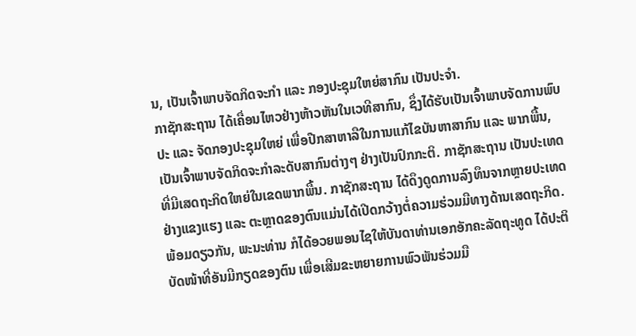ນ, ເປັນເຈົ້າພາບຈັດກິດຈະກຳ ແລະ ກອງປະຊຸມໃຫຍ່ສາກົນ ເປັນປະຈຳ.
ກາຊັກສະຖານ ໄດ້ເຄື່ອນໄຫວຢ່າງຫ້າວຫັນໃນເວທີສາກົນ, ຊຶ່ງໄດ້ຮັບເປັນເຈົ້າພາບຈັດການພົບປະ ແລະ ຈັດກອງປະຊຸມໃຫຍ່ ເພື່ອປືກສາຫາລືໃນການແກ້ໄຂບັນຫາສາກົນ ແລະ ພາກພື້ນ, ເປັນເຈົ້າພາບຈັດກິດຈະກໍາລະດັບສາກົນຕ່າງໆ ຢ່າງເປັນປົກກະຕິ. ກາຊັກສະຖານ ເປັນປະເທດທີ່ມີເສດຖະກິດໃຫຍ່ໃນເຂດພາກພື້ນ. ກາຊັກສະຖານ ໄດ້ດຶງດູດການລົງທຶນຈາກຫຼາຍປະເທດ ຢ່າງແຂງແຮງ ແລະ ຕະຫຼາດຂອງຕົນແມ່ນໄດ້ເປີດກວ້າງຕໍ່ຄວາມຮ່ວມມືທາງດ້ານເສດຖະກິດ. ພ້ອມດຽວກັນ, ພະນະທ່ານ ກໍໄດ້ອວຍພອນໄຊໃຫ້ບັນດາທ່ານເອກອັກຄະລັດຖະທູດ ໄດ້ປະຕິບັດໜ້າທີ່ອັນມີກຽດຂອງຕົນ ເພື່ອເສີມຂະຫຍາຍການພົວພັນຮ່ວມມື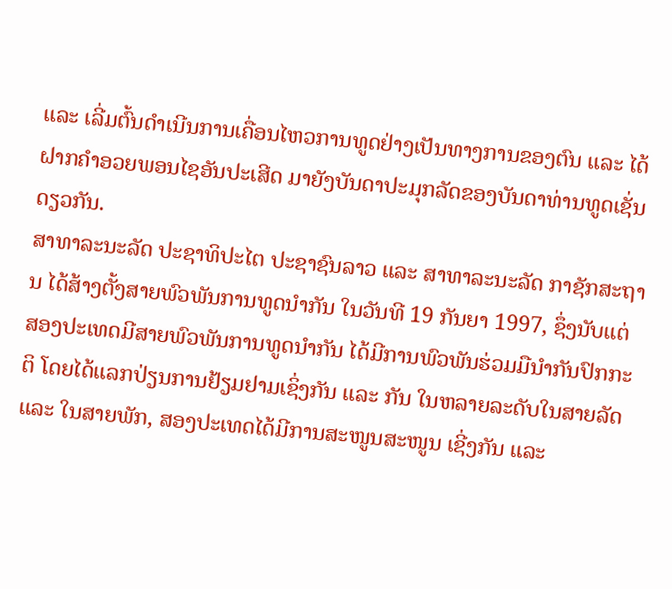ແລະ ເລີ່ມຕົ້ນດຳເນີນການເຄື່ອນໄຫວການທູດຢ່າງເປັນທາງການຂອງຕົນ ແລະ ໄດ້ຝາກຄຳອວຍພອນໄຊອັນປະເສີດ ມາຍັງບັນດາປະມຸກລັດຂອງບັນດາທ່ານທູດເຊັ່ນດຽວກັນ.
ສາທາລະນະລັດ ປະຊາທິປະໄຕ ປະຊາຊົນລາວ ແລະ ສາທາລະນະລັດ ກາຊັກສະຖານ ໄດ້ສ້າງຕັ້ງສາຍພົວພັນການທູດນຳກັນ ໃນວັນທີ 19 ກັນຍາ 1997, ຊຶ່ງນັບແຕ່ສອງປະເທດມີສາຍພົວພັນການທູດນໍາກັນ ໄດ້ມີການພົວພັນຮ່ວມມືນຳກັນປົກກະຕິ ໂດຍໄດ້ແລກປ່ຽນການຢ້ຽມຢາມເຊິ່ງກັນ ແລະ ກັນ ໃນຫລາຍລະດັບໃນສາຍລັດ ແລະ ໃນສາຍພັກ, ສອງປະເທດໄດ້ມີການສະໜູນສະໜູນ ເຊີ່ງກັນ ແລະ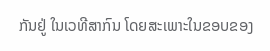ກັນຢູ່ ໃນເວທີສາກົນ ໂດຍສະເພາະໃນຂອບຂອງ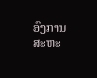ອົງການສະຫະ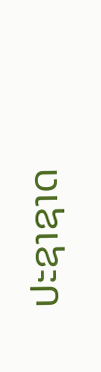ປະຊາຊາດ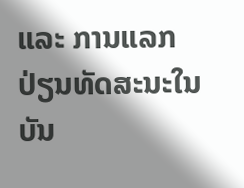ແລະ ການແລກປ່ຽນທັດສະນະໃນບັນ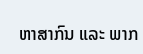ຫາສາກົນ ແລະ ພາກ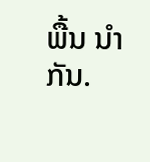ພື້ນ ນໍາກັນ.